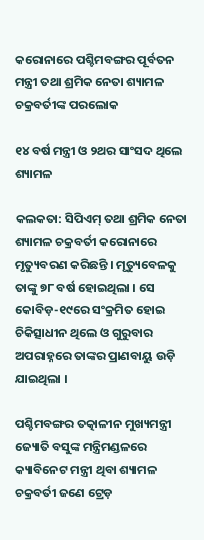କରୋନାରେ ପଶ୍ଚିମବଙ୍ଗର ପୂର୍ବତନ ମନ୍ତ୍ରୀ ତଥା ଶ୍ରମିକ ନେତା ଶ୍ୟାମଳ ଚକ୍ରବର୍ତୀଙ୍କ ପରଲୋକ

୧୪ ବର୍ଷ ମନ୍ତ୍ରୀ ଓ ୨ଥର ସାଂସଦ ଥିଲେ ଶ୍ୟାମଳ

କଲକତା: ସିପିଏମ୍ ତଥା ଶ୍ରମିକ ନେତା ଶ୍ୟାମଳ ଚକ୍ରବର୍ତୀ କରୋନାରେ ମୃତ୍ୟୁବରଣ କରିଛନ୍ତି । ମୃତ୍ୟୁବେଳକୁ ତାଙ୍କୁ ୭୮ ବର୍ଷ ହୋଇଥିଲା । ସେ କୋବିଡ଼-୧୯‌ରେ ସଂକ୍ରମିତ ହୋଇ ଚିକିତ୍ସାଧୀନ ଥିଲେ ଓ ଗୁରୁବାର ଅପରାହ୍ନରେ ତାଙ୍କର ପ୍ରାଣବାୟୁ ଉଡ଼ି ଯାଇଥିଲା ।

ପଶ୍ଚିମବଙ୍ଗର ତତ୍କାଳୀନ ମୁଖ୍ୟମନ୍ତ୍ରୀ ଜ୍ୟୋତି ବସୁଙ୍କ ମନ୍ତ୍ରିମଣ୍ଡଳରେ କ୍ୟାବିନେଟ ମନ୍ତ୍ରୀ ଥିବା ଶ୍ୟାମଳ ଚକ୍ରବର୍ତୀ ଜଣେ ଟ୍ରେଡ଼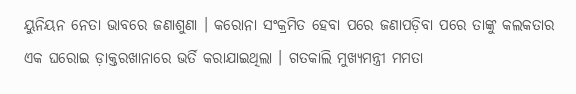ୟୁନିୟନ ନେତା ଭାବରେ ଜଣାଶୁଣା । କରୋନା ସଂକ୍ରମିତ ହେବା ପରେ ଜଣାପଡ଼ିବା ପରେ ତାଙ୍କୁ କଲକତାର ଏକ ଘରୋଇ ଡ଼ାକ୍ତରଖାନାରେ ଭର୍ତି କରାଯାଇଥିଲା । ଗତକାଲି ମୁଖ୍ୟମନ୍ତ୍ରୀ ମମତା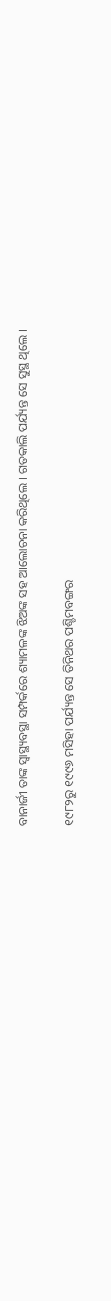ବାନାର୍ଜୀ ତାଙ୍କ ସ୍ବାସ୍ଥ୍ୟବସ୍ଥା ସମ୍ପର୍କରେ ଶ୍ୟାମଳଙ୍କ ଝିଅଙ୍କ ସହ ଆଲୋଚନା କରିଥିଲେ । ଗତକାଲି ପର୍ଯ୍ୟନ୍ତ ସେ ସୁସ୍ଥ ଥିଲେ ।

୧୯୮୨ରୁ ୧୯୯୬ ମସିହା ପର୍ଯ୍ୟନ୍ତ ସେ ତିନିଥର ପଶ୍ଚିମବଙ୍ଗର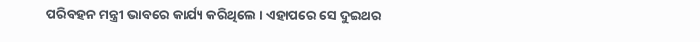ପରିବହନ ମନ୍ତ୍ରୀ ଭାବରେ କାର୍ଯ୍ୟ କରିଥିଲେ । ଏହାପରେ ସେ ଦୁଇଥର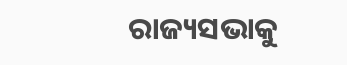ରାଜ୍ୟସଭାକୁ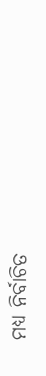ମଧ୍ୟ ନିର୍ବାଚିତ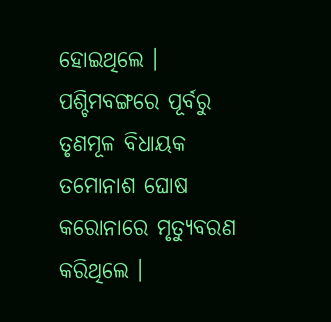ହୋଇଥିଲେ । ପଶ୍ଚିମବଙ୍ଗରେ ପୂର୍ବରୁ ତୃଣମୂଳ ବିଧାୟକ ତମୋନାଶ ଘୋଷ କରୋନାରେ ମୃତ୍ୟୁବରଣ କରିଥିଲେ ।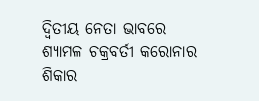ଦ୍ବିତୀୟ ନେତା ଭାବରେ ଶ୍ୟାମଳ ଚକ୍ରବର୍ତୀ କରୋନାର ଶିକାର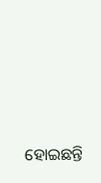ହୋଇଛନ୍ତି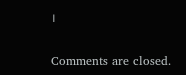।

Comments are closed.